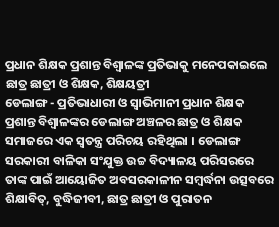ପ୍ରଧାନ ଶିକ୍ଷକ ପ୍ରଶାନ୍ତ ବିଶ୍ବାଳଙ୍କ ପ୍ରତିଭାକୁ ମନେପକାଇଲେ ଛାତ୍ର ଛାତ୍ରୀ ଓ ଶିକ୍ଷକ, ଶିକ୍ଷୟତ୍ରୀ
ଡେଲାଙ୍ଗ - ପ୍ରତିଭାଧାରୀ ଓ ସ୍ଵାଭିମାନୀ ପ୍ରଧାନ ଶିକ୍ଷକ ପ୍ରଶାନ୍ତ ବିଶ୍ବାଳଙ୍କର ଡେଲାଙ୍ଗ ଅଞ୍ଚଳର ଛାତ୍ର ଓ ଶିକ୍ଷକ ସମାଜରେ ଏକ ସ୍ଵତନ୍ତ୍ର ପରିଚୟ ରହିଥିଲା । ଡେଲାଙ୍ଗ ସରକାରୀ ବାଳିକା ସଂଯୁକ୍ତ ଉଚ୍ଚ ବିଦ୍ୟାଳୟ ପରିସରରେ ତାଙ୍କ ପାଇଁ ଆୟୋଜିତ ଅବସରକାଳୀନ ସମ୍ବର୍ଦ୍ଧନା ଉତ୍ସବରେ ଶିକ୍ଷାବିତ୍, ବୁଦ୍ଧିଜୀବୀ, ଛାତ୍ର ଛାତ୍ରୀ ଓ ପୁରାତନ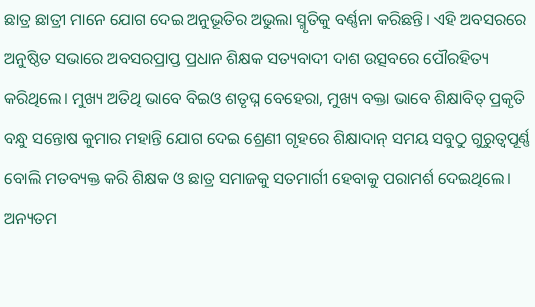ଛାତ୍ର ଛାତ୍ରୀ ମାନେ ଯୋଗ ଦେଇ ଅନୁଭୂତିର ଅଭୁଲା ସ୍ମୃତିକୁ ବର୍ଣ୍ଣନା କରିଛନ୍ତି। ଏହି ଅବସରରେ ଅନୁଷ୍ଠିତ ସଭାରେ ଅବସରପ୍ରାପ୍ତ ପ୍ରଧାନ ଶିକ୍ଷକ ସତ୍ୟବାଦୀ ଦାଶ ଉତ୍ସବରେ ପୌରହିତ୍ୟ କରିଥିଲେ। ମୁଖ୍ୟ ଅତିଥି ଭାବେ ବିଇଓ ଶତୃଘ୍ନ ବେହେରା, ମୁଖ୍ୟ ବକ୍ତା ଭାବେ ଶିକ୍ଷାବିତ୍ ପ୍ରକୃତି ବନ୍ଧୁ ସନ୍ତୋଷ କୁମାର ମହାନ୍ତି ଯୋଗ ଦେଇ ଶ୍ରେଣୀ ଗୃହରେ ଶିକ୍ଷାଦାନ୍ ସମୟ ସବୁଠୁ ଗୁରୁତ୍ୱପୂର୍ଣ୍ଣ ବୋଲି ମତବ୍ୟକ୍ତ କରି ଶିକ୍ଷକ ଓ ଛାତ୍ର ସମାଜକୁ ସତମାର୍ଗୀ ହେବାକୁ ପରାମର୍ଶ ଦେଇଥିଲେ। ଅନ୍ୟତମ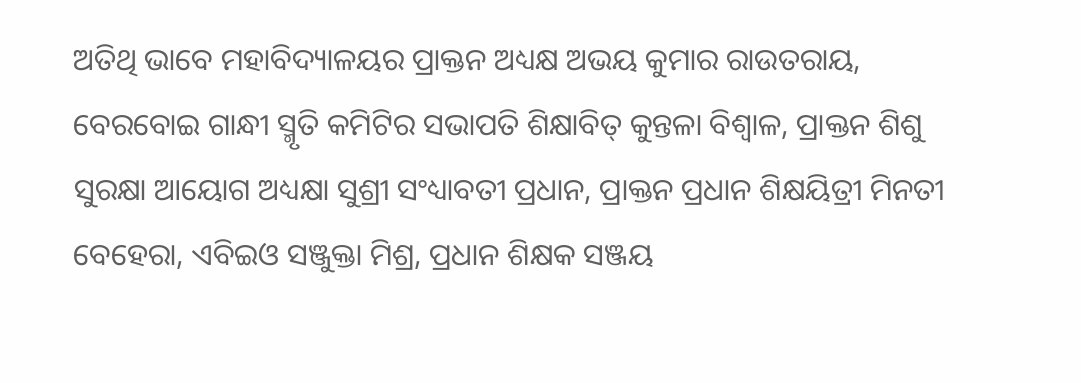ଅତିଥି ଭାବେ ମହାବିଦ୍ୟାଳୟର ପ୍ରାକ୍ତନ ଅଧ୍ୟକ୍ଷ ଅଭୟ କୁମାର ରାଉତରାୟ, ବେରବୋଇ ଗାନ୍ଧୀ ସ୍ମୃତି କମିଟିର ସଭାପତି ଶିକ୍ଷାବିତ୍ କୁନ୍ତଳା ବିଶ୍ବାଳ, ପ୍ରାକ୍ତନ ଶିଶୁ ସୁରକ୍ଷା ଆୟୋଗ ଅଧ୍ୟକ୍ଷା ସୁଶ୍ରୀ ସଂଧ୍ୟାବତୀ ପ୍ରଧାନ, ପ୍ରାକ୍ତନ ପ୍ରଧାନ ଶିକ୍ଷୟିତ୍ରୀ ମିନତୀ ବେହେରା, ଏବିଇଓ ସଞ୍ଜୁକ୍ତା ମିଶ୍ର, ପ୍ରଧାନ ଶିକ୍ଷକ ସଞ୍ଜୟ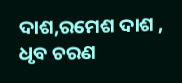ଦାଶ,ରମେଶ ଦାଶ , ଧୃବ ଚରଣ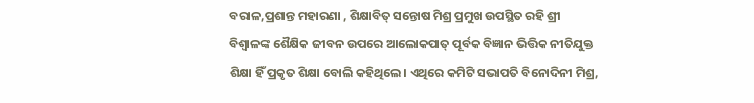ବରାଳ,ପ୍ରଶାନ୍ତ ମହାରଣା , ଶିକ୍ଷାବିତ୍ ସନ୍ତୋଷ ମିଶ୍ର ପ୍ରମୁଖ ଉପସ୍ଥିତ ରହି ଶ୍ରୀ ବିଶ୍ବାଳଙ୍କ ଶୈକ୍ଷିକ ଜୀବନ ଉପରେ ଆଲୋକପାତ୍ ପୂର୍ବକ ବିଜ୍ଞାନ ଭିତ୍ତିକ ନୀତିଯୁକ୍ତ ଶିକ୍ଷା ହିଁ ପ୍ରକୃତ ଶିକ୍ଷା ବୋଲି କହିଥିଲେ। ଏଥିରେ କମିଟି ସଭାପତି ବିନୋଦିନୀ ମିଶ୍ର,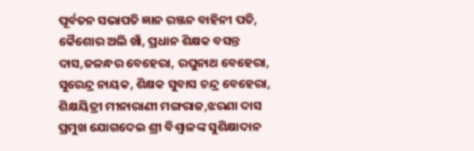ପୂର୍ବତନ ସଭାପତି ଜ୍ଞାନ ରଞ୍ଜନ ବାହିନୀ ପତି, କୈଶୋର ଅଲି ଖାଁ, ପ୍ରଧାନ ଶିକ୍ଷକ ବସନ୍ତ ଦାସ,ଜଳନ୍ଧର ବେହେରା, ରଘୁନାଥ ବେହେରା, ସୁରେନ୍ଦ୍ର ନାୟକ, ଶିକ୍ଷକ ସୁବାସ ଚନ୍ଦ୍ର ବେହେରା, ଶିକ୍ଷୟିତ୍ରୀ ମୀନାରାଣୀ ମଙ୍ଗରାଜ,ଝରଣା ଦାସ ପ୍ରମୁଖ ଯୋଗଦେଇ ଶ୍ରୀ ବିଶ୍ବାଳଙ୍କ ସୁଶିକ୍ଷାଦାନ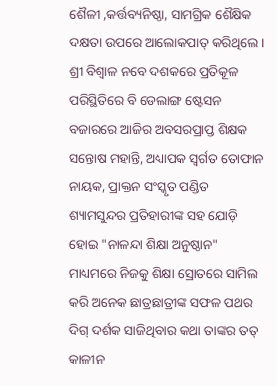ଶୈଳୀ ,କର୍ତ୍ତବ୍ୟନିଷ୍ଠା, ସାମଗ୍ରିକ ଶୈକ୍ଷିକ ଦକ୍ଷତା ଉପରେ ଆଲୋକପାତ୍ କରିଥିଲେ। ଶ୍ରୀ ବିଶ୍ବାଳ ନବେ ଦଶକରେ ପ୍ରତିକୂଳ ପରିସ୍ଥିତିରେ ବି ଡେଲାଙ୍ଗ ଷ୍ଟେସନ ବଜାରରେ ଆଜିର ଅବସରପ୍ରାପ୍ତ ଶିକ୍ଷକ ସନ୍ତୋଷ ମହାନ୍ତି, ଅଧ୍ୟାପକ ସ୍ଵର୍ଗତ ତୋଫାନ ନାୟକ, ପ୍ରାକ୍ତନ ସଂସ୍କୃତ ପଣ୍ଡିତ ଶ୍ୟାମସୁନ୍ଦର ପ୍ରତିହାରୀଙ୍କ ସହ ଯୋଡ଼ି ହୋଇ "ନାଳନ୍ଦା ଶିକ୍ଷା ଅନୁଷ୍ଠାନ" ମାଧ୍ୟମରେ ନିଜକୁ ଶିକ୍ଷା ସ୍ରୋତରେ ସାମିଲ କରି ଅନେକ ଛାତ୍ରଛାତ୍ରୀଙ୍କ ସଫଳ ପଥର ଦିଗ୍ ଦର୍ଶକ ସାଜିଥିବାର କଥା ତାଙ୍କର ତତ୍ କାଳୀନ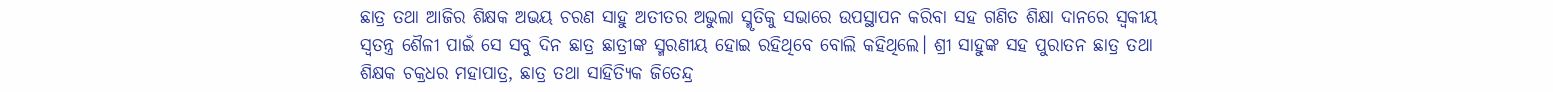ଛାତ୍ର ତଥା ଆଜିର ଶିକ୍ଷକ ଅଭୟ ଚରଣ ସାହୁ ଅତୀତର ଅଭୁଲା ସ୍ମୃତିକୁ ସଭାରେ ଉପସ୍ଥାପନ କରିବା ସହ ଗଣିତ ଶିକ୍ଷା ଦାନରେ ସ୍ଵକୀୟ ସ୍ଵତନ୍ତ୍ର ଶୈଳୀ ପାଇଁ ସେ ସବୁ ଦିନ ଛାତ୍ର ଛାତ୍ରୀଙ୍କ ସ୍ମରଣୀୟ ହୋଇ ରହିଥିବେ ବୋଲି କହିଥିଲେ। ଶ୍ରୀ ସାହୁଙ୍କ ସହ ପୁରାତନ ଛାତ୍ର ତଥା ଶିକ୍ଷକ ଚକ୍ରଧର ମହାପାତ୍ର, ଛାତ୍ର ତଥା ସାହିତ୍ୟିକ ଜିତେନ୍ଦ୍ର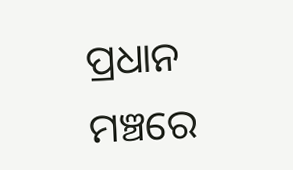ପ୍ରଧାନ ମଞ୍ଚରେ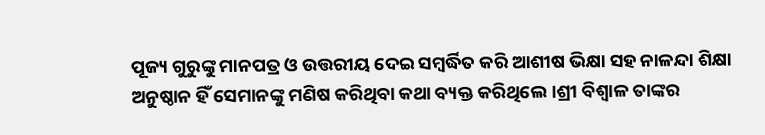ପୂଜ୍ୟ ଗୁରୁଙ୍କୁ ମାନପତ୍ର ଓ ଉତ୍ତରୀୟ ଦେଇ ସମ୍ବର୍ଦ୍ଧିତ କରି ଆଶୀଷ ଭିକ୍ଷା ସହ ନାଳନ୍ଦା ଶିକ୍ଷା ଅନୁଷ୍ଠାନ ହିଁ ସେମାନଙ୍କୁ ମଣିଷ କରିଥିବା କଥା ବ୍ୟକ୍ତ କରିଥିଲେ।ଶ୍ରୀ ବିଶ୍ଵାଳ ତାଙ୍କର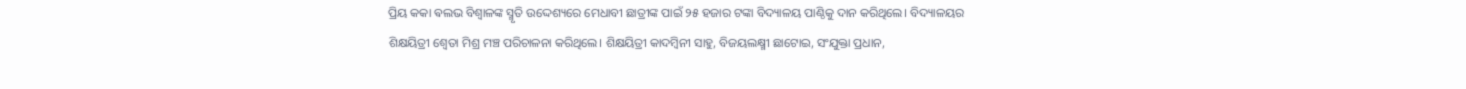ପ୍ରିୟ କକା ଵଲଭ ବିଶ୍ବାଳଙ୍କ ସ୍ମୃତି ଉଦ୍ଦେଶ୍ୟରେ ମେଧାବୀ ଛାତ୍ରୀଙ୍କ ପାଇଁ ୨୫ ହଜାର ଟଙ୍କା ବିଦ୍ୟାଳୟ ପାଣ୍ଠିକୁ ଦାନ କରିଥିଲେ। ବିଦ୍ୟାଳୟର ଶିକ୍ଷୟିତ୍ରୀ ଶ୍ବେତା ମିଶ୍ର ମଞ୍ଚ ପରିଚାଳନା କରିଥିଲେ। ଶିକ୍ଷୟିତ୍ରୀ କାଦମ୍ବିନୀ ସାହୁ, ବିଜୟଲକ୍ଷ୍ମୀ ଛାଟୋଇ, ସଂଯୁକ୍ତା ପ୍ରଧାନ,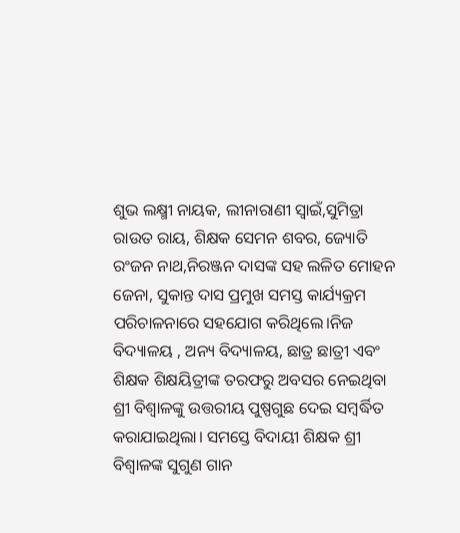ଶୁଭ ଲକ୍ଷ୍ମୀ ନାୟକ, ଲୀନାରାଣୀ ସ୍ଵାଇଁ,ସୁମିତ୍ରା ରାଉତ ରାୟ, ଶିକ୍ଷକ ସେମନ ଶବର, ଜ୍ୟୋତି ରଂଜନ ନାଥ,ନିରଞ୍ଜନ ଦାସଙ୍କ ସହ ଲଳିତ ମୋହନ ଜେନା, ସୁକାନ୍ତ ଦାସ ପ୍ରମୁଖ ସମସ୍ତ କାର୍ଯ୍ୟକ୍ରମ ପରିଚାଳନାରେ ସହଯୋଗ କରିଥିଲେ।ନିଜ ବିଦ୍ୟାଳୟ , ଅନ୍ୟ ବିଦ୍ୟାଳୟ, ଛାତ୍ର ଛାତ୍ରୀ ଏବଂ ଶିକ୍ଷକ ଶିକ୍ଷୟିତ୍ରୀଙ୍କ ତରଫରୁ ଅବସର ନେଇଥିବା ଶ୍ରୀ ବିଶ୍ବାଳଙ୍କୁ ଉତ୍ତରୀୟ ପୁଷ୍ପଗୁଛ ଦେଇ ସମ୍ବର୍ଦ୍ଧିତ କରାଯାଇଥିଲା। ସମସ୍ତେ ବିଦାୟୀ ଶିକ୍ଷକ ଶ୍ରୀ ବିଶ୍ବାଳଙ୍କ ସୁଗୁଣ ଗାନ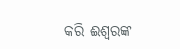କରି ଈଶ୍ବରଙ୍କ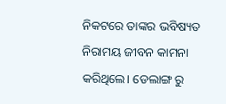ନିକଟରେ ତାଙ୍କର ଭବିଷ୍ୟତ ନିରାମୟ ଜୀବନ କାମନା କରିଥିଲେ। ଡେଲାଙ୍ଗ ରୁ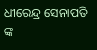ଧୀରେନ୍ଦ୍ର ସେନାପତି ଙ୍କ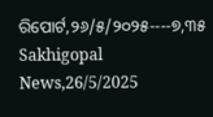ରିପୋର୍ଟ,୨୬/୫/୨୦୨୫----୭,୩୫ Sakhigopal News,26/5/2025